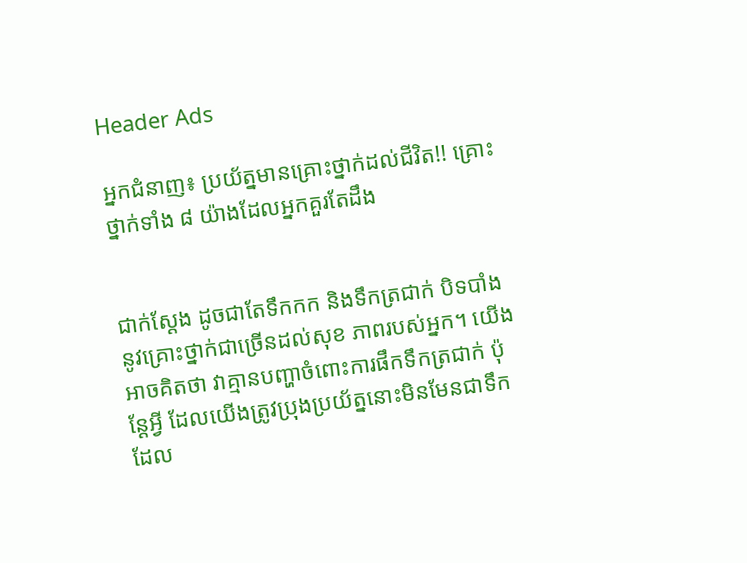Header Ads

អ្នកជំនាញ៖ ប្រយ័ត្នមានគ្រោះថ្នាក់ដល់ជីវិត!! គ្រោះថ្នាក់ទាំង ៨ យ៉ាងដែលអ្នកគួរតែដឹង


ជាក់ស្ដែង ដូចជាតែទឹកកក និងទឹកត្រជាក់ បិទបាំងនូវគ្រោះថ្នាក់ជាច្រើនដល់សុខ ភាពរបស់អ្នក។ យើងអាចគិតថា វាគ្មានបញ្ហាចំពោះការផឹកទឹកត្រជាក់ ប៉ុន្ដែអ្វី ដែលយើងត្រូវប្រុងប្រយ័ត្ននោះមិនមែនជាទឹកដែល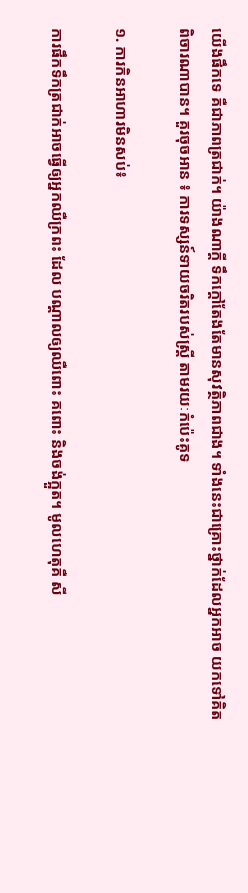យើងផឹកទេ គឺជាភាពត្រជាក់។ យ៉ាងណាក្ដី ទឹកក្ដៅតែងតែមានសុវត្ថិភាពជាង។ ទាំងនេះជាគ្រោះថ្នាក់ដែលអ្នកអាច យកទៅគិតពិចារណាបាន។ គួរចុចអាន ៖ ការទស្សន៍ទាយចរិតរបស់ស្ត្រី តាមរយៈកំប៉េះគូទ

១. ការកិនអាហារមិនសប់៖

ការផឹកទឹកត្រជាក់អាចធ្វើឲ្យអ្នកឈឺក្រពះ ដែល បណ្ដាលឲ្យឈឺពោះ គពោះ និងចង់ក្អួត។ មូលហេតុគឺ សី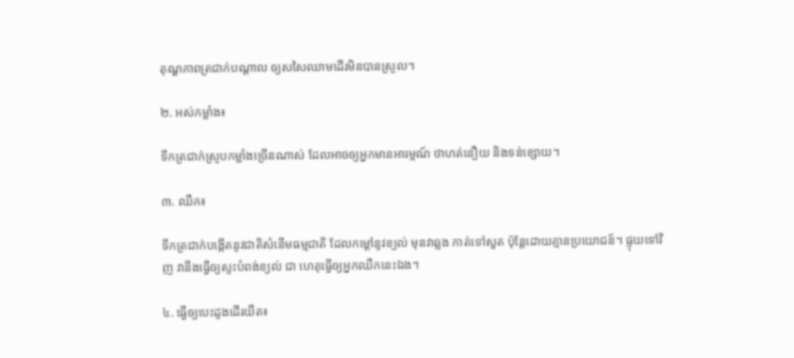តុណ្ហភាពត្រជាក់បណ្ដាល ឲ្យសសៃឈាមដើរមិនបានស្រួល។

២. អស់កម្លាំង៖

ទឹកត្រជាក់ស្រូបកម្លាំងច្រើនណាស់ ដែលអាចឲ្យអ្នកមានអារម្មណ៍ ថាហត់នឿយ និងទន់ខ្សោយ។

៣. ឈឺក៖

ទឹកត្រជាក់បង្កើតនូវជាតិសំនើមធម្មជាតិ ដែលកម្ដៅនូវខ្យល់ មុនវាឆ្លង កាត់ទៅសួត ប៉ុន្ដែដោយគ្មានប្រយោជន៍។ ផ្ទុយទៅវិញ វានឹងធ្វើឲ្យស្ទះបំពង់ខ្យល់ ជា ហេតុធ្វើឲ្យអ្នកឈឺកនេះឯង។

៤. ធ្វើឲ្យបេះដូងដើរយឺត៖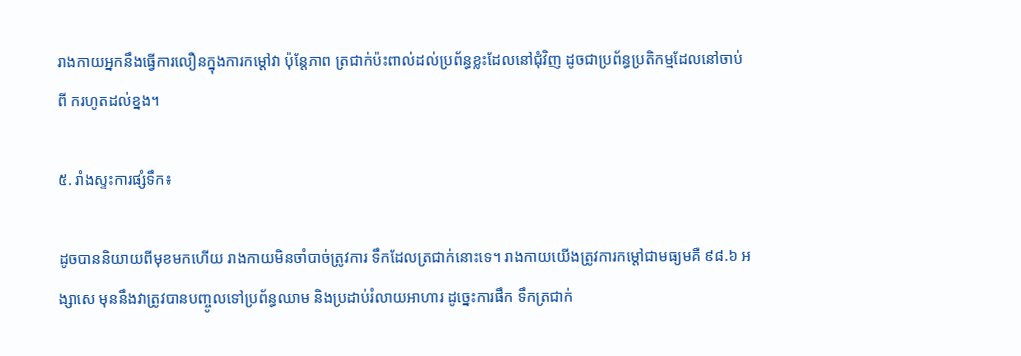រាងកាយអ្នកនឹងធ្វើការលឿនក្នុងការកម្ដៅវា ប៉ុន្ដែភាព ត្រជាក់ប៉ះពាល់ដល់ប្រព័ន្ធខ្លះដែលនៅជុំវិញ ដូចជាប្រព័ន្ធប្រតិកម្មដែលនៅចាប់ពី ករហូតដល់ខ្នង។

៥. រាំងស្ទះការផ្សំទឹក៖

ដូចបាននិយាយពីមុខមកហើយ រាងកាយមិនចាំបាច់ត្រូវការ ទឹកដែលត្រជាក់នោះទេ។ រាងកាយយើងត្រូវការកម្ដៅជាមធ្យមគឺ ៩៨.៦ អង្សាសេ មុននឹងវាត្រូវបានបញ្ចូលទៅប្រព័ន្ធឈាម និងប្រដាប់រំលាយអាហារ ដូច្នេះការផឹក ទឹកត្រជាក់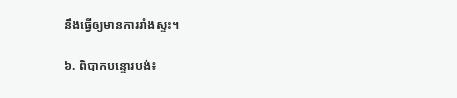នឹងធ្វើឲ្យមានការរាំងស្ទះ។

៦. ពិបាកបន្ទោរបង់៖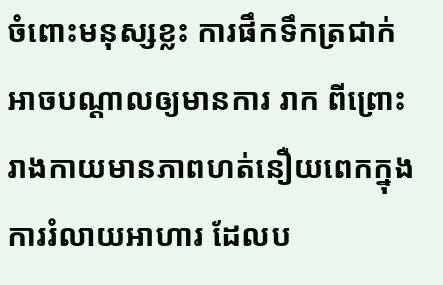ចំពោះមនុស្សខ្លះ ការផឹកទឹកត្រជាក់អាចបណ្ដាលឲ្យមានការ រាក ពីព្រោះរាងកាយមានភាពហត់នឿយពេកក្នុងការរំលាយអាហារ ដែលប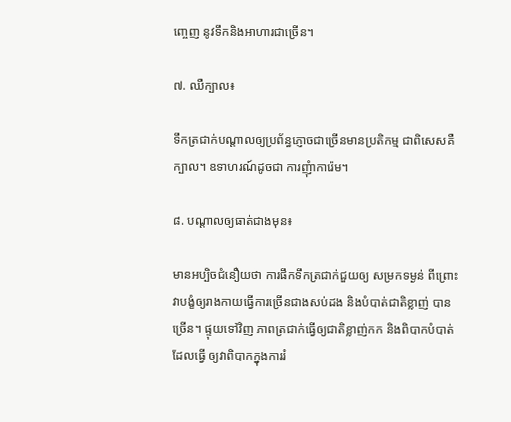ញ្ចេញ នូវទឹកនិងអាហារជាច្រើន។

៧. ឈឺក្បាល៖

ទឹកត្រជាក់បណ្ដាលឲ្យប្រព័ន្ធភ្ញោចជាច្រើនមានប្រតិកម្ម ជាពិសេសគឺ ក្បាល។ ឧទាហរណ៍ដូចជា ការញុំាការ៉េម។

៨. បណ្ដាលឲ្យធាត់ជាងមុន៖

មានអប្បិចជំនឿយថា ការផឹកទឹកត្រជាក់ជួយឲ្យ សម្រកទម្ងន់ ពីព្រោះវាបង្ខំឲ្យរាងកាយធ្វើការច្រើនជាងសប់ដង និងបំបាត់ជាតិខ្លាញ់ បានច្រើន។ ផ្ទុយទៅវិញ ភាពត្រជាក់ធ្វើឲ្យជាតិខ្លាញ់កក និងពិបាកបំបាត់ ដែលធ្វើ ឲ្យវាពិបាកក្នុងការរំ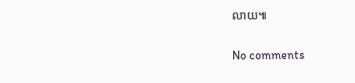លាយ៕

No comments